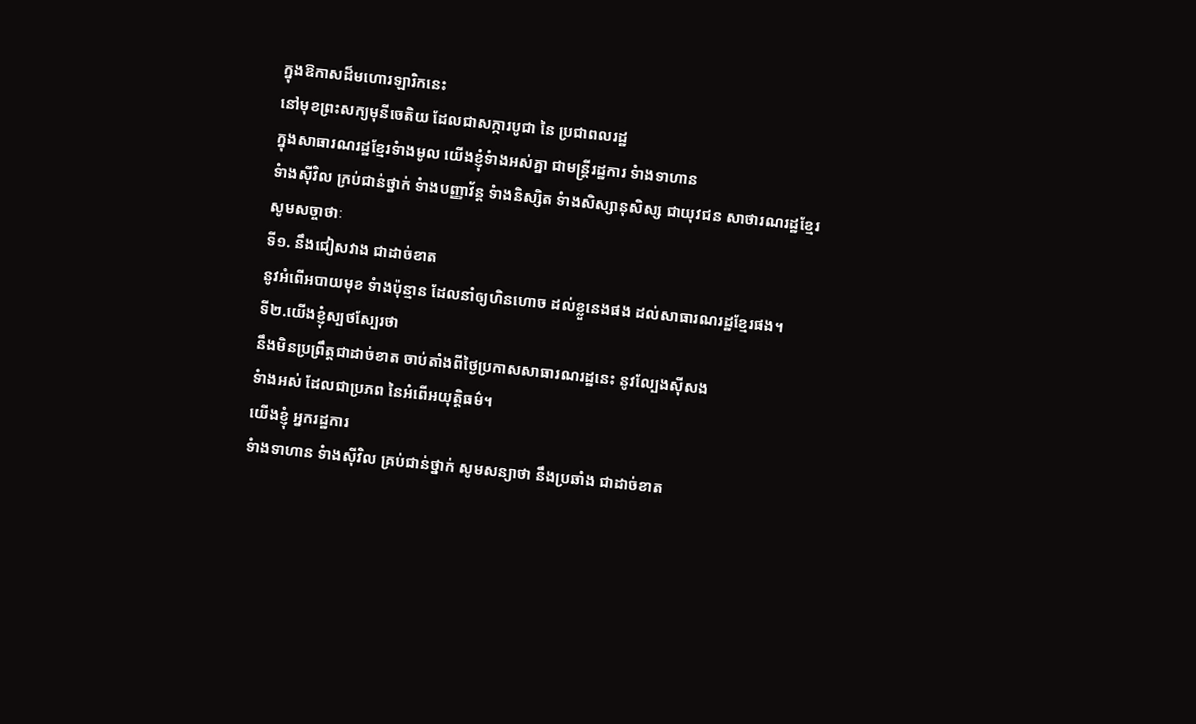ក្នុងឱកាសដ៏មហោរឡារិកនេះ
នៅមុខព្រះសក្យមុនីចេតិយ ដែលជាសក្ការបូជា នៃ ប្រជាពលរដ្ឋ
ក្នុងសាធារណរដ្ឋខ្មែរទំាងមូល យើងខ្ញុំទំាងអស់គ្នា ជាមន្រ្តីរដ្ឋការ ទំាងទាហាន
ទំាងស៊ីវិល ក្រប់ជាន់ថ្នាក់ ទំាងបញ្ញាវ័ន្ត ទំាងនិស្សិត ទំាងសិស្សានុសិស្ស ជាយុវជន សាថារណរដ្ឋខ្មែរ
សូមសច្ចាថាៈ
ទី១. នឹងជៀសវាង ជាដាច់ខាត
នូវអំពើអបាយមុខ ទំាងប៉ុន្មាន ដែលនាំឲ្យហិនហោច ដល់ខ្លួនេងផង ដល់សាធារណរដ្ឋខ្មែរផង។
ទី២.យើងខ្ញុំស្បថស្បែរថា
នឹងមិនប្រព្រឹត្តជាដាច់ខាត ចាប់តាំងពីថ្ងៃប្រកាសសាធារណរដ្ឋនេះ នូវល្បែងស៊ីសង
ទំាងអស់ ដែលជាប្រភព នៃអំពើអយុត្តិធម៌។
យើងខ្ញុំ អ្នករដ្ឋការ
ទំាងទាហាន ទំាងស៊ីវិល គ្រប់ជាន់ថ្នាក់ សូមសន្យាថា នឹងប្រឆាំង ជាដាច់ខាត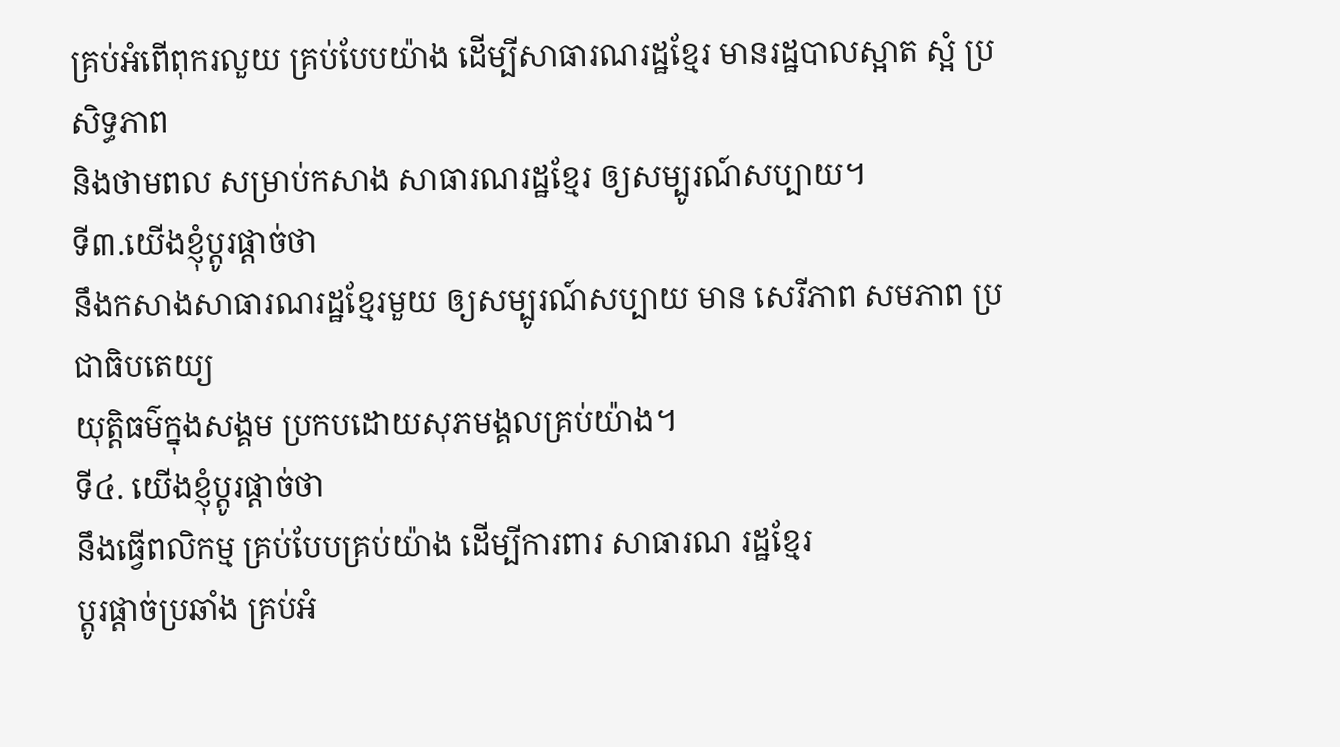គ្រប់អំពើពុករលួយ គ្រប់បែបយ៉ាង ដើម្បីសាធារណរដ្ឋខ្មែរ មានរដ្ឋបាលស្អាត ស្អំ ប្រសិទ្ធភាព
និងថាមពល សម្រាប់កសាង សាធារណរដ្ឋខ្មែរ ឲ្យសម្បូរណ៍សប្បាយ។
ទី៣.យើងខ្ញុំប្តូរផ្តាច់ថា
នឹងកសាងសាធារណរដ្ឋខ្មែរមួយ ឲ្យសម្បូរណ៍សប្បាយ មាន សេរីភាព សមភាព ប្រជាធិបតេយ្យ
យុត្តិធម៌ក្នុងសង្គម ប្រកបដោយសុភមង្គលគ្រប់យ៉ាង។
ទី៤. យើងខ្ញុំប្តូរផ្តាច់ថា
នឹងធ្វើពលិកម្ម គ្រប់បែបគ្រប់យ៉ាង ដើម្បីការពារ សាធារណ រដ្ឋខ្មែរ
ប្តូរផ្តាច់ប្រឆាំង គ្រប់អំ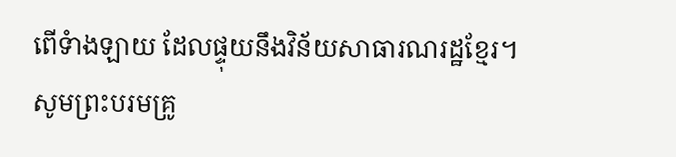ពើទំាងឡាយ ដែលផ្ទុយនឹងវិន័យសាធារណរដ្ឋខ្មែរ។
សូមព្រះបរមគ្រូ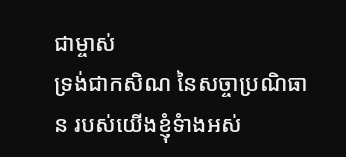ជាម្ចាស់
ទ្រង់ជាកសិណ នៃសច្ចាប្រណិធាន របស់យើងខ្ញុំទំាងអស់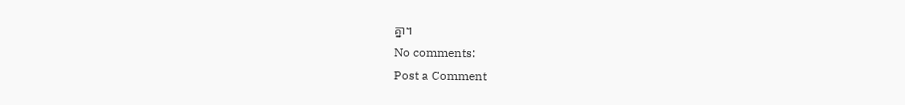គ្នា។
No comments:
Post a Comment